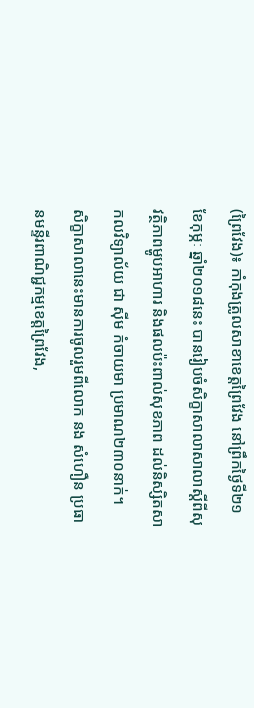(ព្រៃវែង)៖ កាំកុងត្រូលសាខាខេត្តព្រៃវែង នៅព្រឹកថ្ងៃទី២១ ខែកុម្ភៈ ឆ្នាំ២០១៨នេះ បានរៀបចំសិក្ខាសាលាសាលាស្តីពីសុវត្ថិភាពម្ហូបអាហារ និងផលប៉ះពាល់សុខភាព ដល់និស្សិតសាកលវិទ្យាល័យ ជា ស៊ីម កំចាយមា ប្រមាណ២៣០នាក់។
សិក្ខាសាលានេះមានការចូលរួមពីលោក នង សំហឿន ប្រធានមន្ទីរពាណិជ្ជកម្មខេត្តព្រៃវែង,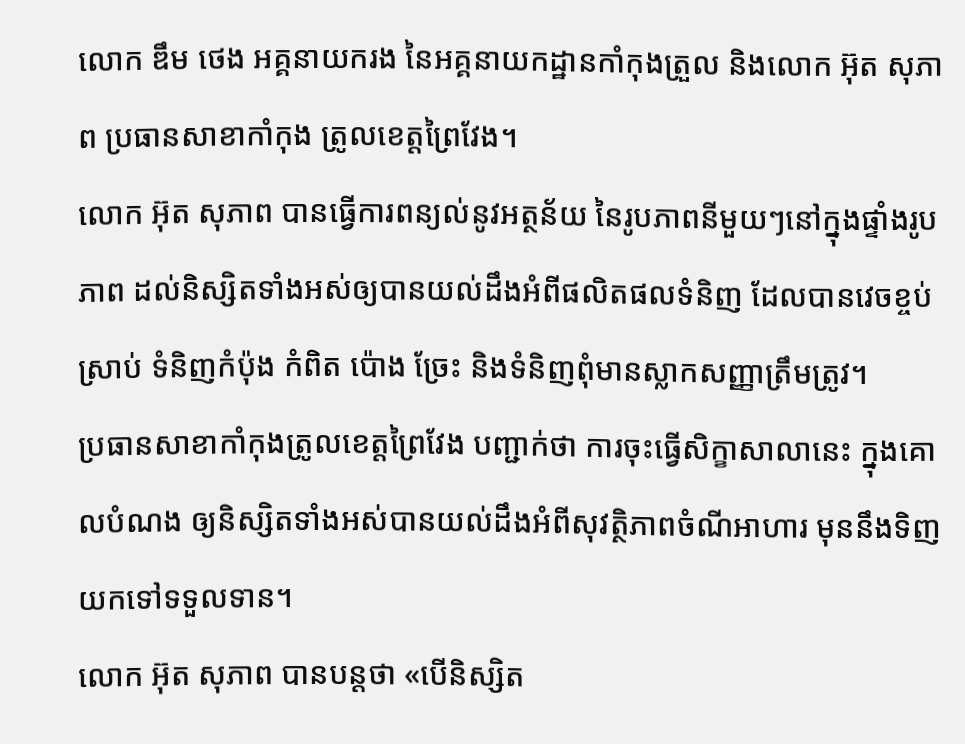លោក ឌឹម ថេង អគ្គនាយករង នៃអគ្គនាយកដ្ឋានកាំកុងត្រួល និងលោក អ៊ុត សុភាព ប្រធានសាខាកាំកុង ត្រូលខេត្តព្រៃវែង។
លោក អ៊ុត សុភាព បានធ្វើការពន្យល់នូវអត្ថន័យ នៃរូបភាពនីមួយៗនៅក្នុងផ្ទាំងរូបភាព ដល់និស្សិតទាំងអស់ឲ្យបានយល់ដឹងអំពីផលិតផលទំនិញ ដែលបានវេចខ្ចប់ស្រាប់ ទំនិញកំប៉ុង កំពិត ប៉ោង ច្រែះ និងទំនិញពុំមានស្លាកសញ្ញាត្រឹមត្រូវ។
ប្រធានសាខាកាំកុងត្រូលខេត្តព្រៃវែង បញ្ជាក់ថា ការចុះធ្វើសិក្ខាសាលានេះ ក្នុងគោលបំណង ឲ្យនិស្សិតទាំងអស់បានយល់ដឹងអំពីសុវត្ថិភាពចំណីអាហារ មុននឹងទិញយកទៅទទួលទាន។
លោក អ៊ុត សុភាព បានបន្តថា «បើនិស្សិត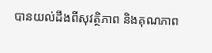បានយល់ដឹងពីសុវត្ថិភាព និងគុណភាព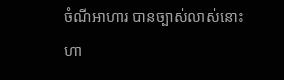ចំណីអាហារ បានច្បាស់លាស់នោះ ហា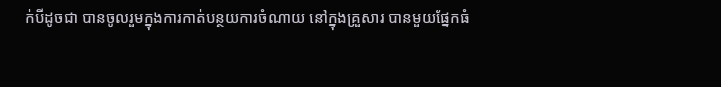ក់បីដូចជា បានចូលរួមក្នុងការកាត់បន្ថយការចំណាយ នៅក្នុងគ្រួសារ បានមួយផ្នែកធំ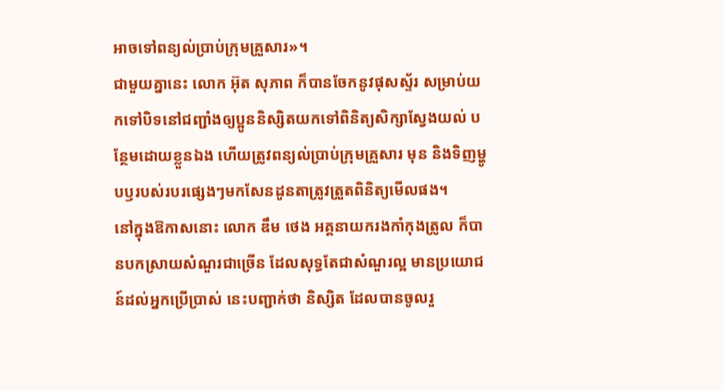អាចទៅពន្យល់ប្រាប់ក្រុមគ្រួសារ»។
ជាមួយគ្នានេះ លោក អ៊ុត សុភាព ក៏បានចែកនូវផុសស្ទ័រ សម្រាប់យកទៅបិទនៅជញ្ជាំងឲ្យប្អូននិស្សិតយកទៅពិនិត្យសិក្សាស្វែងយល់ បន្ថែមដោយខ្លួនឯង ហើយត្រូវពន្យល់ប្រាប់ក្រុមគ្រួសារ មុន និងទិញម្ហូបឫរបស់របរផ្សេងៗមកសែនដូនតាត្រូវត្រួតពិនិត្យមើលផង។
នៅក្នុងឱកាសនោះ លោក ឌឹម ថេង អគ្គនាយករងកាំកុងត្រូល ក៏បានបកស្រាយសំណួរជាច្រើន ដែលសុទ្ធតែជាសំណួរល្អ មានប្រយោជន៍ដល់អ្នកប្រើប្រាស់ នេះបញ្ជាក់ថា និស្សិត ដែលបានចូលរួ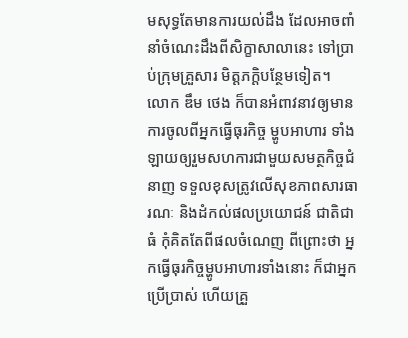មសុទ្ធតែមានការយល់ដឹង ដែលអាចពាំនាំចំណេះដឹងពីសិក្ខាសាលានេះ ទៅប្រាប់ក្រុមគ្រួសារ មិត្តភក្តិបន្ថែមទៀត។
លោក ឌឹម ថេង ក៏បានអំពាវនាវឲ្យមានការចូលពីអ្នកធ្វើធុរកិច្ច ម្ហូបអាហារ ទាំងឡាយឲ្យរួមសហការជាមួយសមត្ថកិច្ចជំនាញ ទទួលខុសត្រូវលើសុខភាពសារធារណៈ និងដំកល់ផលប្រយោជន៍ ជាតិជាធំ កុំគិតតែពីផលចំណេញ ពីព្រោះថា អ្នកធ្វើធុរកិច្ចម្ហូបអាហារទាំងនោះ ក៏ជាអ្នកប្រើប្រាស់ ហើយគ្រួ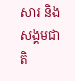សារ និងសង្គមជាតិ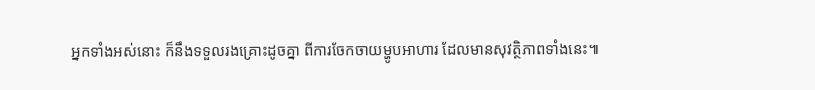អ្នកទាំងអស់នោះ ក៏នឹងទទួលរងគ្រោះដូចគ្នា ពីការចែកចាយម្ហូបអាហារ ដែលមានសុវត្ថិភាពទាំងនេះ៕